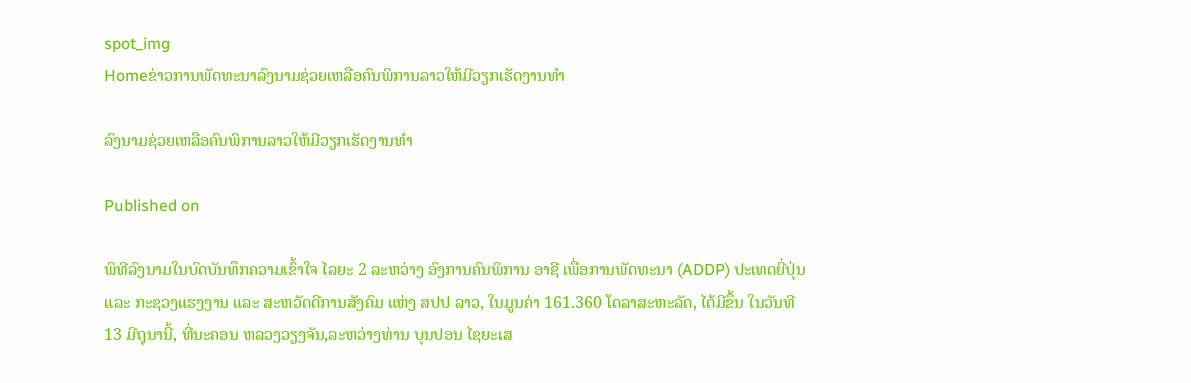spot_img
Homeຂ່າວການພັດທະນາລົງນາມຊ່ວຍເຫລືອຄົນພິການລາວໃຫ້ມີວຽກເຮັດງານທຳ

ລົງນາມຊ່ວຍເຫລືອຄົນພິການລາວໃຫ້ມີວຽກເຮັດງານທຳ

Published on

ພິທີລົງນາມໃນບົດບັນທຶກຄວາມເຂົ້າໃຈ ໄລຍະ 2 ລະຫວ່າງ ອົງການຄົນພິການ ອາຊີ ເພື່ອການພັດທະນາ (ADDP) ປະເທດຍີ່ປຸ່ນ ແລະ ກະຊວງແຮງງານ ແລະ ສະຫວັດດີການສັງຄົມ ແຫ່ງ ສປປ ລາວ, ໃນມູນຄ່າ 161.360 ໂດລາສະຫະລັດ, ໄດ້ມີຂຶ້ນ ໃນວັນທີ 13 ມີຖຸນານີ້, ທີ່ນະຄອນ ຫລວງວຽງຈັນ,ລະຫວ່າງທ່ານ ບຸນປອນ ໄຊຍະເສ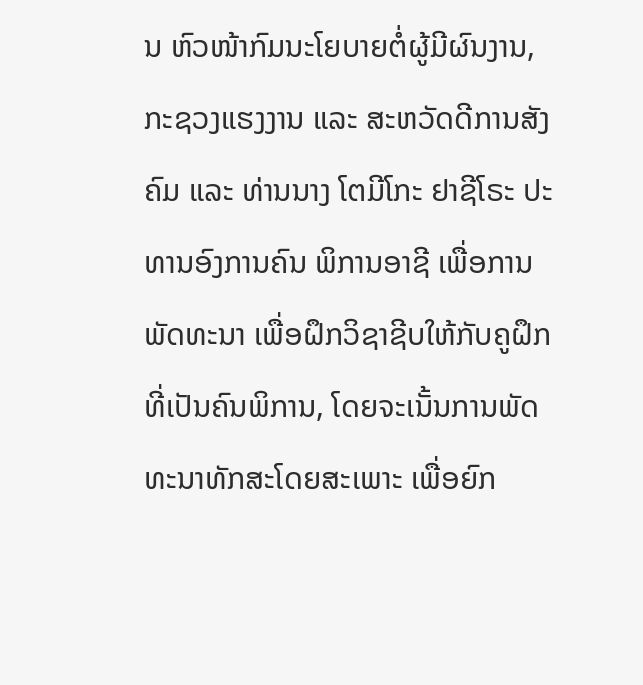ນ ຫົວໜ້າກົມນະໂຍບາຍຕໍ່ຜູ້ມີຜົນງານ,ກະຊວງແຮງງານ ແລະ ສະຫວັດດີການສັງຄົມ ແລະ ທ່ານນາງ ໂຕມີໂກະ ຢາຊີໂຣະ ປະທານອົງການຄົນ ພິການອາຊີ ເພື່ອການພັດທະນາ ເພື່ອຝຶກວິຊາຊີບໃຫ້ກັບຄູຝຶກທີ່ເປັນຄົນພິການ, ໂດຍຈະເນັ້ນການພັດທະນາທັກສະໂດຍສະເພາະ ເພື່ອຍົກ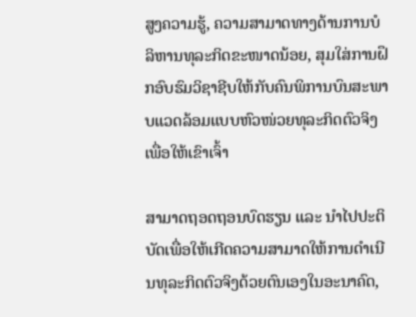ສູງຄວາມຮູ້, ຄວາມສາມາດທາງດ້ານການບໍລິຫານທຸລະກິດຂະໜາດນ້ອຍ, ສຸມໃສ່ການຝຶກອົບຮົມວິຊາຊີບໃຫ້ກັບຄົນພິການບົນສະພາບແວດລ້ອມແບບຫົວໜ່ວຍທຸລະກິດຕົວຈິງ ເພື່ອໃຫ້ເຂົາເຈົ້າ

ສາມາດຖອດຖອນບົດຮຽນ ແລະ ນຳໄປປະຕິບັດເພື່ອໃຫ້ເກີດຄວາມສາມາດໃຫ້ການດຳເນີນທຸລະກິດຕົວຈິງດ້ວຍຕົນເອງໃນອະນາຄົດ,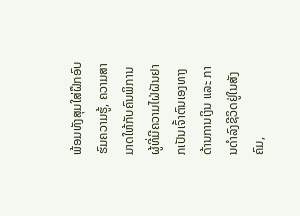ພ້ອມທັງສຸມໃສ່ຝຶກອົບຮົມຄວາມຮູ້, ຄວາມສາມາດໃຫ້ກັບຄົນພິການຜູ້ທີ່ມີຄວາມໄຝ່ຝັນຢາກເປັນເຈົ້າຕົນເອງທາງດ້ານການເງິນ ແລະ ການດຳລົງຊີວິດຢູ່ໃນສັງຄົມ,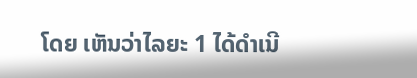ໂດຍ ເຫັນວ່າໄລຍະ 1 ໄດ້ດຳເນີ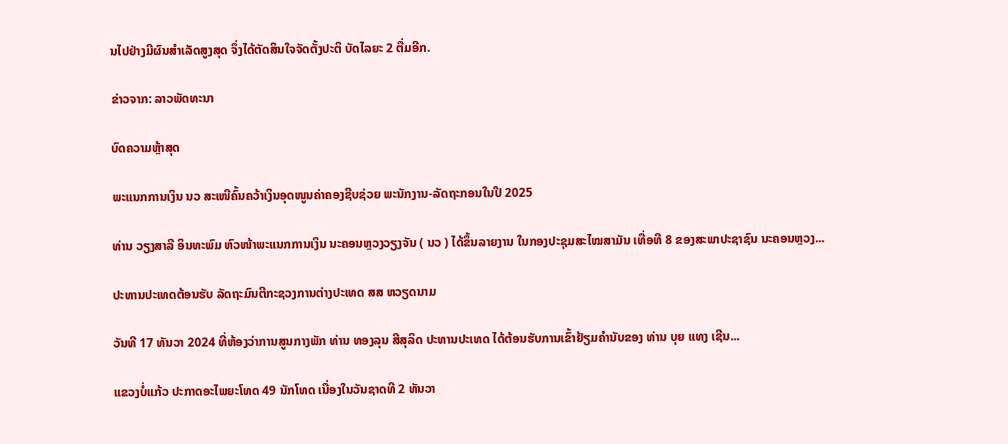ນໄປຢ່າງມີຜົນສຳເລັດສູງສຸດ ຈຶ່ງໄດ້ຕັດສິນໃຈຈັດຕັ້ງປະຕິ ບັດໄລຍະ 2 ຕື່ມອີກ.

ຂ່າວຈາກ: ລາວພັດທະນາ

ບົດຄວາມຫຼ້າສຸດ

ພະແນກການເງິນ ນວ ສະເໜີຄົ້ນຄວ້າເງິນອຸດໜູນຄ່າຄອງຊີບຊ່ວຍ ພະນັກງານ-ລັດຖະກອນໃນປີ 2025

ທ່ານ ວຽງສາລີ ອິນທະພົມ ຫົວໜ້າພະແນກການເງິນ ນະຄອນຫຼວງວຽງຈັນ ( ນວ ) ໄດ້ຂຶ້ນລາຍງານ ໃນກອງປະຊຸມສະໄໝສາມັນ ເທື່ອທີ 8 ຂອງສະພາປະຊາຊົນ ນະຄອນຫຼວງ...

ປະທານປະເທດຕ້ອນຮັບ ລັດຖະມົນຕີກະຊວງການຕ່າງປະເທດ ສສ ຫວຽດນາມ

ວັນທີ 17 ທັນວາ 2024 ທີ່ຫ້ອງວ່າການສູນກາງພັກ ທ່ານ ທອງລຸນ ສີສຸລິດ ປະທານປະເທດ ໄດ້ຕ້ອນຮັບການເຂົ້າຢ້ຽມຄຳນັບຂອງ ທ່ານ ບຸຍ ແທງ ເຊີນ...

ແຂວງບໍ່ແກ້ວ ປະກາດອະໄພຍະໂທດ 49 ນັກໂທດ ເນື່ອງໃນວັນຊາດທີ 2 ທັນວາ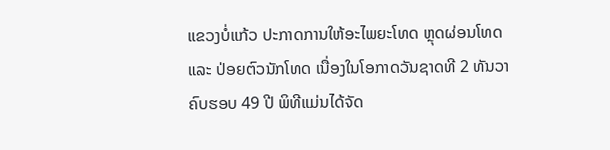ແຂວງບໍ່ແກ້ວ ປະກາດການໃຫ້ອະໄພຍະໂທດ ຫຼຸດຜ່ອນໂທດ ແລະ ປ່ອຍຕົວນັກໂທດ ເນື່ອງໃນໂອກາດວັນຊາດທີ 2 ທັນວາ ຄົບຮອບ 49 ປີ ພິທີແມ່ນໄດ້ຈັດ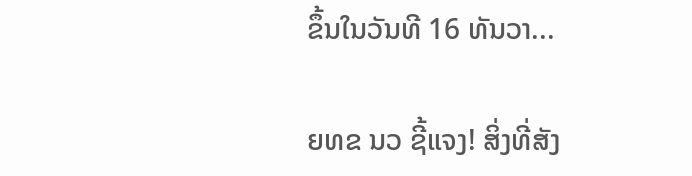ຂຶ້ນໃນວັນທີ 16 ທັນວາ...

ຍທຂ ນວ ຊີ້ແຈງ! ສິ່ງທີ່ສັງ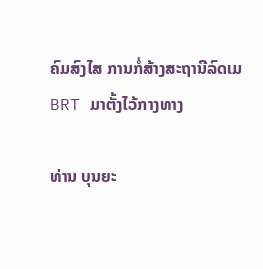ຄົມສົງໄສ ການກໍ່ສ້າງສະຖານີລົດເມ BRT ມາຕັ້ງໄວ້ກາງທາງ

ທ່ານ ບຸນຍະ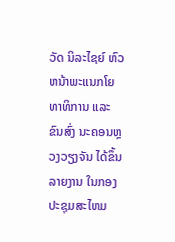ວັດ ນິລະໄຊຍ໌ ຫົວຫນ້າພະແນກໂຍທາທິການ ແລະ ຂົນສົ່ງ ນະຄອນຫຼວງວຽງຈັນ ໄດ້ຂຶ້ນລາຍງານ ໃນກອງປະຊຸມສະໄຫມ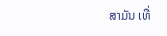ສາມັນ ເທື່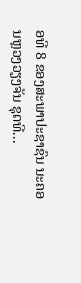ອທີ 8 ຂອງສະພາປະຊາຊົນ ນະຄອນຫຼວງວຽງຈັນ ຊຸດທີ...